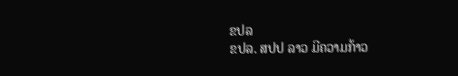ຂປລ
ຂປລ. ສປປ ລາວ ມີຄວາມກ້າວ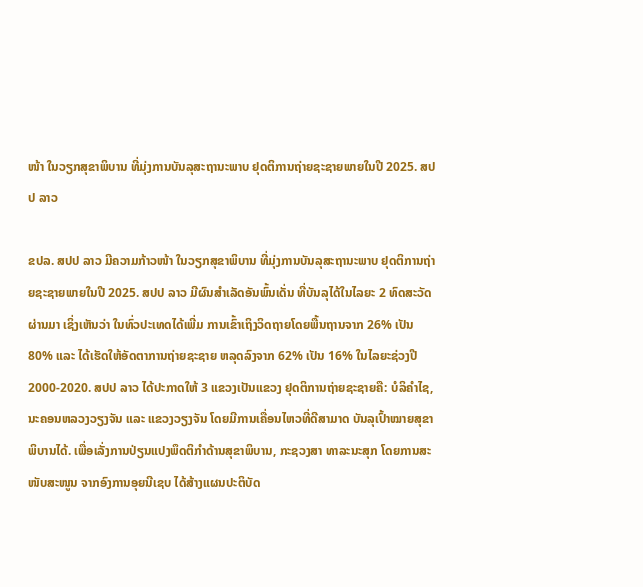ໜ້າ ໃນວຽກສຸຂາພິບານ ທີ່ມຸ່ງການບັນລຸສະຖານະພາບ ຢຸດຕິການຖ່າຍຊະຊາຍພາຍໃນປີ 2025. ສປປ ລາວ

ຂປລ. ສປປ ລາວ ມີຄວາມກ້າວໜ້າ ໃນວຽກສຸຂາພິບານ ທີ່ມຸ່ງການບັນລຸສະຖານະພາບ ຢຸດຕິການຖ່າຍຊະຊາຍພາຍໃນປີ 2025. ສປປ ລາວ ມີຜົນສຳເລັດອັນພົ້ນເດັ່ນ ທີ່ບັນລຸໄດ້ໃນໄລຍະ 2 ທົດສະວັດຜ່ານມາ ເຊິ່ງເຫັນວ່າ ໃນທົ່ວປະເທດໄດ້ເພີ່ມ ການເຂົ້າເຖິງວິດຖາຍໂດຍພື້ນຖານຈາກ 26% ເປັນ 80% ແລະ ໄດ້ເຮັດໃຫ້ອັດຕາການຖ່າຍຊະຊາຍ ຫລຸດລົງຈາກ 62% ເປັນ 16% ໃນໄລຍະຊ່ວງປີ 2000-2020. ສປປ ລາວ ໄດ້ປະກາດໃຫ້ 3 ແຂວງເປັນແຂວງ ຢຸດຕິການຖ່າຍຊະຊາຍຄື: ບໍລິຄຳໄຊ, ນະຄອນຫລວງວຽງຈັນ ແລະ ແຂວງວຽງຈັນ ໂດຍມີການເຄື່ອນໄຫວທີ່ດີສາມາດ ບັນລຸເປົ້າໝາຍສຸຂາພິບານໄດ້. ເພື່ອເລັ່ງການປ່ຽນແປງພຶດຕິກຳດ້ານສຸຂາພິບານ, ກະຊວງສາ ທາລະນະສຸກ ໂດຍການສະໜັບສະໜູນ ຈາກອົງການອຸຍນີເຊບ ໄດ້ສ້າງແຜນປະຕິບັດ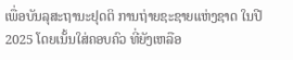ເພື່ອບັນລຸສະຖານະຢຸດຕິ ການຖ່າຍຊະຊາຍແຫ່ງຊາດ ໃນປີ 2025 ໂດຍເນັ້ນໃສ່ຄອບຄົວ ທີ່ຍັງເຫລືອ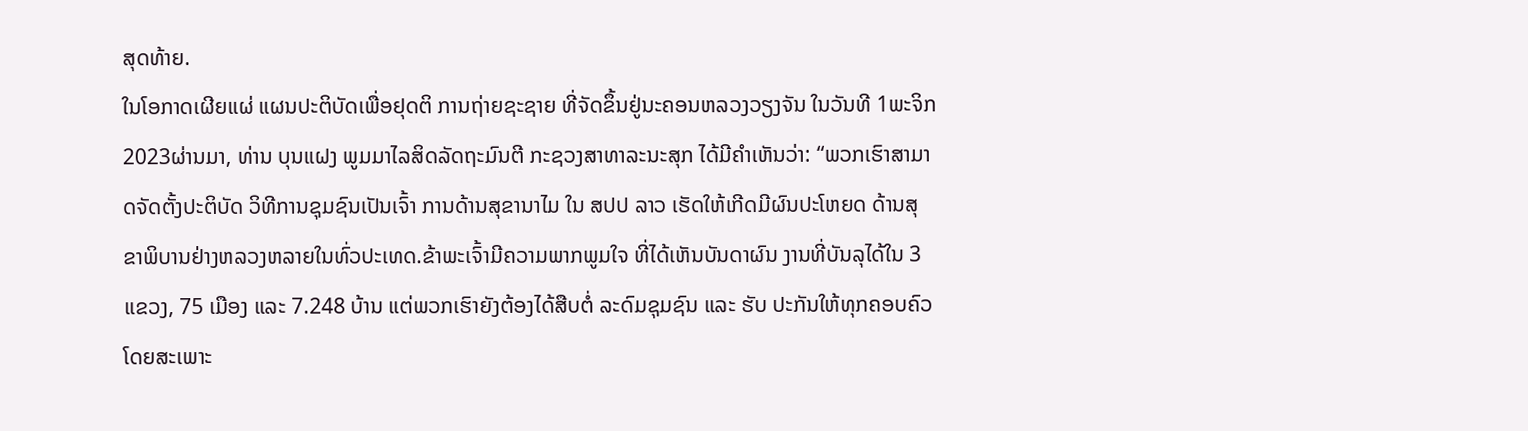ສຸດທ້າຍ.
ໃນໂອກາດເຜີຍແຜ່ ແຜນປະຕິບັດເພື່ອຢຸດຕິ ການຖ່າຍຊະຊາຍ ທີ່ຈັດຂຶ້ນຢູ່ນະຄອນຫລວງວຽງຈັນ ໃນວັນທີ 1ພະຈິກ 2023ຜ່ານມາ, ທ່ານ ບຸນແຝງ ພູມມາໄລສິດລັດຖະມົນຕີ ກະຊວງສາທາລະນະສຸກ ໄດ້ມີຄໍາເຫັນວ່າ: “ພວກເຮົາສາມາດຈັດຕັ້ງປະຕິບັດ ວິທີການຊຸມຊົນເປັນເຈົ້າ ການດ້ານສຸຂານາໄມ ໃນ ສປປ ລາວ ເຮັດໃຫ້ເກີດມີຜົນປະໂຫຍດ ດ້ານສຸຂາພິບານຢ່າງຫລວງຫລາຍໃນທົ່ວປະເທດ.ຂ້າພະເຈົ້າມີຄວາມພາກພູມໃຈ ທີ່ໄດ້ເຫັນບັນດາຜົນ ງານທີ່ບັນລຸໄດ້ໃນ 3 ແຂວງ, 75 ເມືອງ ແລະ 7.248 ບ້ານ ແຕ່ພວກເຮົາຍັງຕ້ອງໄດ້ສືບຕໍ່ ລະດົມຊຸມຊົນ ແລະ ຮັບ ປະກັນໃຫ້ທຸກຄອບຄົວ ໂດຍສະເພາະ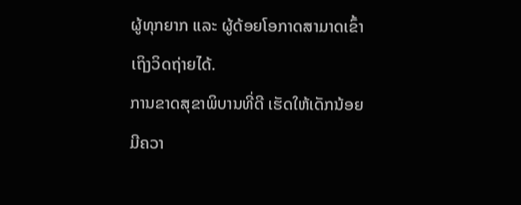ຜູ້ທຸກຍາກ ແລະ ຜູ້ດ້ອຍໂອກາດສາມາດເຂົ້າເຖິງວິດຖ່າຍໄດ້.
ການຂາດສຸຂາພິບານທີ່ດີ ເຮັດໃຫ້ເດັກນ້ອຍມີຄວາ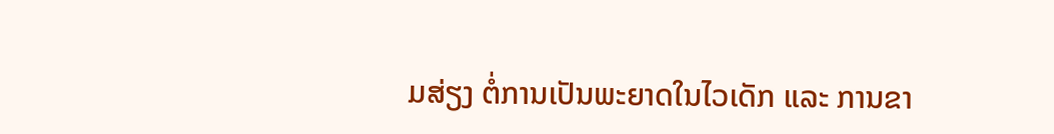ມສ່ຽງ ຕໍ່ການເປັນພະຍາດໃນໄວເດັກ ແລະ ການຂາ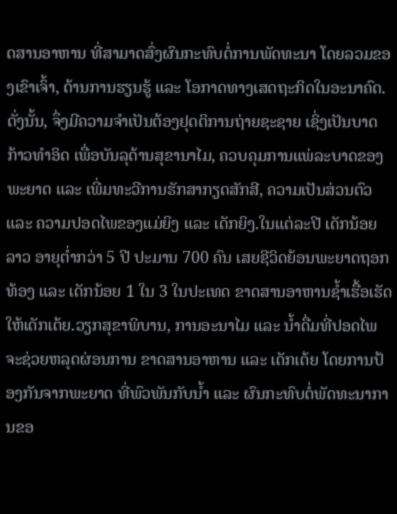ດສານອາຫານ ທີ່ສາມາດສົ່ງຜົນກະທົບຕໍ່ການພັດທະນາ ໂດຍລວມຂອງເຂົາເຈົ້າ, ດ້ານການຮຽນຮູ້ ແລະ ໂອກາດທາງເສດຖະກິດໃນອະນາຄົດ. ດັ່ງນັ້ນ, ຈຶ່ງມີຄວາມຈໍາເປັນຕ້ອງຢຸດຕິການຖ່າຍຊະຊາຍ ເຊິ່ງເປັນບາດກ້າວທຳອິດ ເພື່ອບັນລຸດ້ານສຸຂານາໄມ, ຄວບຄຸມການແພ່ລະບາດຂອງພະຍາດ ແລະ ເພີ່ມທະວີການຮັກສາກຽດສັກສີ, ຄວາມເປັນສ່ວນຕົວ ແລະ ຄວາມປອດໄພຂອງແມ່ຍິງ ແລະ ເດັກຍິງ.ໃນແຕ່ລະປີ ເດັກນ້ອຍລາວ ອາຍຸຕ່ຳກວ່າ 5 ປີ ປະມານ 700 ຄົນ ເສຍຊີວິດຍ້ອນພະຍາດຖອກທ້ອງ ແລະ ເດັກນ້ອຍ 1 ໃນ 3 ໃນປະເທດ ຂາດສານອາຫານຊໍ້າເຮື້ອເຮັດໃຫ້ເດັກເຕ້ຍ.ວຽກສຸຂາພິບານ, ການອະນາໄມ ແລະ ນໍ້າດື່ມທີ່ປອດໄພ ຈະຊ່ວຍຫລຸດຜ່ອນການ ຂາດສານອາຫານ ແລະ ເດັກເຕ້ຍ ໂດຍການປ້ອງກັນຈາກພະຍາດ ທີ່ພົວພັນກັບນໍ້າ ແລະ ຜົນກະທົບຕໍ່ພັດທະນາການຂອ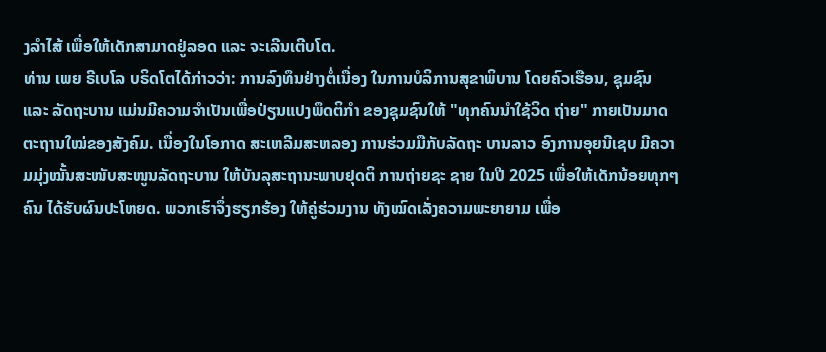ງລໍາໄສ້ ເພື່ອໃຫ້ເດັກສາມາດຢູ່ລອດ ແລະ ຈະເລີນເຕີບໂຕ.
ທ່ານ ເພຍ ຣີເບໂລ ບຣິດໂຕໄດ້ກ່າວວ່າ: ການລົງທຶນຢ່າງຕໍ່ເນື່ອງ ໃນການບໍລິການສຸຂາພິບານ ໂດຍຄົວເຮືອນ, ຊຸມຊົນ ແລະ ລັດຖະບານ ແມ່ນມີຄວາມຈໍາເປັນເພື່ອປ່ຽນແປງພຶດຕິກໍາ ຂອງຊຸມຊົນໃຫ້ "ທຸກຄົນນໍາໃຊ້ວິດ ຖ່າຍ" ກາຍເປັນມາດຕະຖານໃໝ່ຂອງສັງຄົມ. ເນື່ອງໃນໂອກາດ ສະເຫລີມສະຫລອງ ການຮ່ວມມືກັບລັດຖະ ບານລາວ ອົງການອຸຍນີເຊບ ມີຄວາມມຸ່ງໝັ້ນສະໜັບສະໜູນລັດຖະບານ ໃຫ້ບັນລຸສະຖານະພາບຢຸດຕິ ການຖ່າຍຊະ ຊາຍ ໃນປີ 2025 ເພື່ອໃຫ້ເດັກນ້ອຍທຸກໆຄົນ ໄດ້ຮັບຜົນປະໂຫຍດ. ພວກເຮົາຈຶ່ງຮຽກຮ້ອງ ໃຫ້ຄູ່ຮ່ວມງານ ທັງໝົດເລັ່ງຄວາມພະຍາຍາມ ເພື່ອ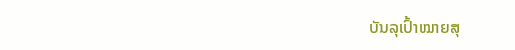ບັນລຸເປົ້າໝາຍສຸ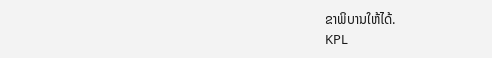ຂາພິບານໃຫ້ໄດ້.
KPL